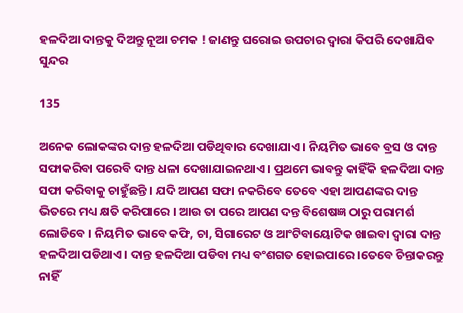ହଳଦିଆ ଦାନ୍ତକୁ ଦିଅନ୍ତୁ ନୂଆ ଚମକ ! ଜାଣନ୍ତୁ ଘରୋଇ ଉପଚାର ଦ୍ୱାରା କିପରି ଦେଖାଯିବ ସୁନ୍ଦର

135

ଅନେକ ଲୋକଙ୍କର ଦାନ୍ତ ହଳଦିଆ ପଡିଥିବାର ଦେଖାଯାଏ । ନିୟମିତ ଭାବେ ବ୍ରସ ଓ ଦାନ୍ତ ସଫାକରିବା ପରେବି ଦାନ୍ତ ଧଳା ଦେଖାଯାଇନଥାଏ । ପ୍ରଥମେ ଭାବନ୍ତୁ କାହିଁକି ହଳଦିଆ ଦାନ୍ତ ସଫା କରିବାକୁ ଚାହୁଁଛନ୍ତି । ଯଦି ଆପଣ ସଫା ନକରିବେ ତେବେ ଏହା ଆପଣଙ୍କର ଦାନ୍ତ ଭିତରେ ମଧ୍ୟ କ୍ଷତି କରିପାରେ । ଆଉ ତା ପରେ ଆପଣ ଦନ୍ତ ବିଶେଷଜ୍ଞ ଠାରୁ ପରାମର୍ଶ ଲୋଡିବେ । ନିୟମିତ ଭାବେ କଫି, ଚା, ସିଗାରେଟ ଓ ଆଂଟିବାୟୋଟିକ ଖାଇବା ଦ୍ୱାରା ଦାନ୍ତ ହଳଦିଆ ପଡିଥାଏ । ଦାନ୍ତ ହଳଦିଆ ପଡିବା ମଧ୍ୟ ବଂଶଗତ ହୋଇପାରେ ।ତେବେ ଚିନ୍ତାକରନ୍ତୁ ନାହିଁ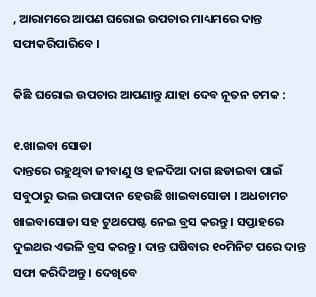, ଆରାମରେ ଆପଣ ଘରୋଇ ଉପଚାର ମାଧ୍ୟମରେ ଦାନ୍ତ ସଫାକରିପାରିବେ ।

କିଛି ଘରୋଇ ଉପଚାର ଆପଣାନ୍ତୁ ଯାହା ଦେବ ନୂତନ ଚମକ :

୧.ଖାଇବା ସୋଡା
ଦାନ୍ତରେ ରହୁଥିବା ଜୀବାଣୁ ଓ ହଳଦିଆ ଦାଗ ଛଡାଇବା ପାଇଁ ସବୁଠାରୁ ଭଲ ଉପାଦାନ ହେଉଛି ଖାଇବାସୋଡା । ଅଧଚାମଚ ଖାଇବାସୋଡା ସହ ଟୁଥପେଷ୍ଟ ନେଇ ବ୍ରସ କରନ୍ତୁ । ସପ୍ତାହରେ ଦୁଇଥର ଏଭଳି ବ୍ରସ କରନ୍ତୁ । ଦାନ୍ତ ଘଷିବାର ୧୦ମିନିଟ ପରେ ଦାନ୍ତ ସଫା କରିଦିଅନ୍ତୁ । ଦେଖିବେ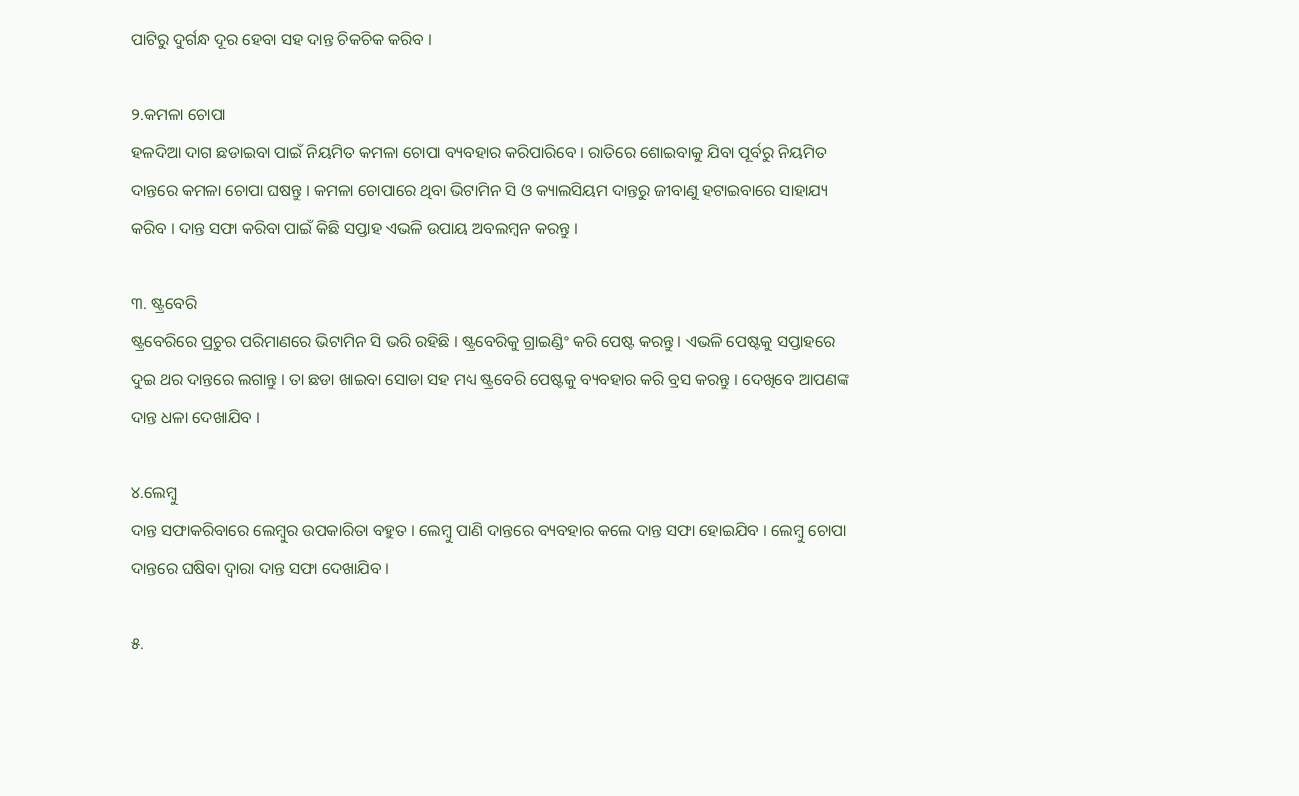ପାଟିରୁ ଦୁର୍ଗନ୍ଧ ଦୂର ହେବା ସହ ଦାନ୍ତ ଚିକଚିକ କରିବ ।

୨.କମଳା ଚୋପା
ହଳଦିଆ ଦାଗ ଛଡାଇବା ପାଇଁ ନିୟମିତ କମଳା ଚୋପା ବ୍ୟବହାର କରିପାରିବେ । ରାତିରେ ଶୋଇବାକୁ ଯିବା ପୂର୍ବରୁ ନିୟମିତ ଦାନ୍ତରେ କମଳା ଚୋପା ଘଷନ୍ତୁ । କମଳା ଚୋପାରେ ଥିବା ଭିଟାମିନ ସି ଓ କ୍ୟାଲସିୟମ ଦାନ୍ତରୁ ଜୀବାଣୁ ହଟାଇବାରେ ସାହାଯ୍ୟ କରିବ । ଦାନ୍ତ ସଫା କରିବା ପାଇଁ କିଛି ସପ୍ତାହ ଏଭଳି ଉପାୟ ଅବଲମ୍ବନ କରନ୍ତୁ ।

୩. ଷ୍ଟ୍ରବେରି
ଷ୍ଟ୍ରବେରିରେ ପ୍ରଚୁର ପରିମାଣରେ ଭିଟାମିନ ସି ଭରି ରହିଛି । ଷ୍ଟ୍ରବେରିକୁ ଗ୍ରାଇଣ୍ଡିଂ କରି ପେଷ୍ଟ କରନ୍ତୁ । ଏଭଳି ପେଷ୍ଟକୁ ସପ୍ତାହରେ ଦୁଇ ଥର ଦାନ୍ତରେ ଲଗାନ୍ତୁ । ତା ଛଡା ଖାଇବା ସୋଡା ସହ ମଧ୍ୟ ଷ୍ଟ୍ରବେରି ପେଷ୍ଟକୁ ବ୍ୟବହାର କରି ବ୍ରସ କରନ୍ତୁ । ଦେଖିବେ ଆପଣଙ୍କ ଦାନ୍ତ ଧଳା ଦେଖାଯିବ ।

୪.ଲେମ୍ବୁ
ଦାନ୍ତ ସଫାକରିବାରେ ଲେମ୍ବୁର ଉପକାରିତା ବହୁତ । ଲେମ୍ବୁ ପାଣି ଦାନ୍ତରେ ବ୍ୟବହାର କଲେ ଦାନ୍ତ ସଫା ହୋଇଯିବ । ଲେମ୍ବୁ ଚୋପା ଦାନ୍ତରେ ଘଷିବା ଦ୍ୱାରା ଦାନ୍ତ ସଫା ଦେଖାଯିବ ।

୫.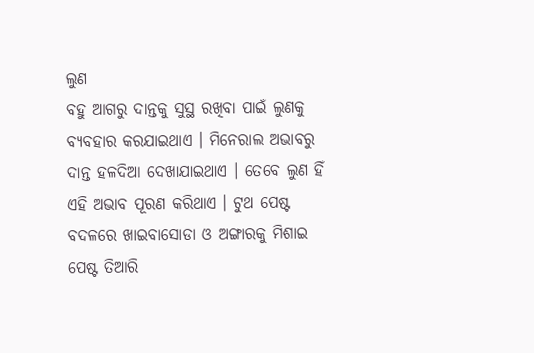ଲୁଣ
ବହୁ ଆଗରୁ ଦାନ୍ତକୁ ସୁସ୍ଥ ରଖିବା ପାଇଁ ଲୁଣକୁ ବ୍ୟବହାର କରଯାଇଥାଏ । ମିନେରାଲ ଅଭାବରୁ ଦାନ୍ତ ହଳଦିଆ ଦେଖାଯାଇଥାଏ । ତେବେ ଲୁଣ ହିଁ ଏହି ଅଭାବ ପୂରଣ କରିଥାଏ । ଟୁଥ ପେଷ୍ଟ ବଦଳରେ ଖାଇବାସୋଡା ଓ ଅଙ୍ଗାରକୁ ମିଶାଇ ପେଷ୍ଟ ତିଆରି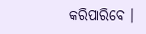କରିପାରିବେ ।